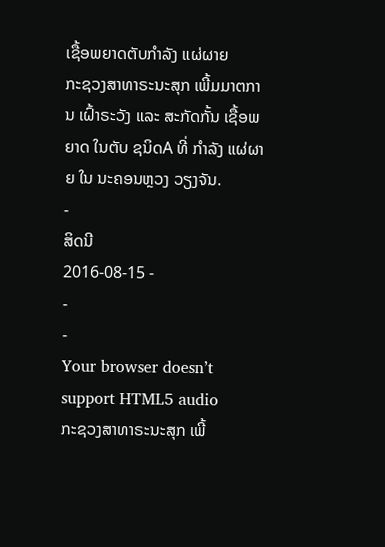ເຊື້ອພຍາດຕັບກຳລັງ ແຜ່ຜາຍ
ກະຊວງສາທາຣະນະສຸກ ເພີ້ມມາຕການ ເຝົ້າຣະວັງ ແລະ ສະກັດກັ້ນ ເຊື້ອພຍາດ ໃນຕັບ ຊນິດA ທີ່ ກຳລັງ ແຜ່ຜາຍ ໃນ ນະຄອນຫຼວງ ວຽງຈັນ.
-
ສິດນີ
2016-08-15 -
-
-
Your browser doesn’t support HTML5 audio
ກະຊວງສາທາຣະນະສຸກ ເພີ້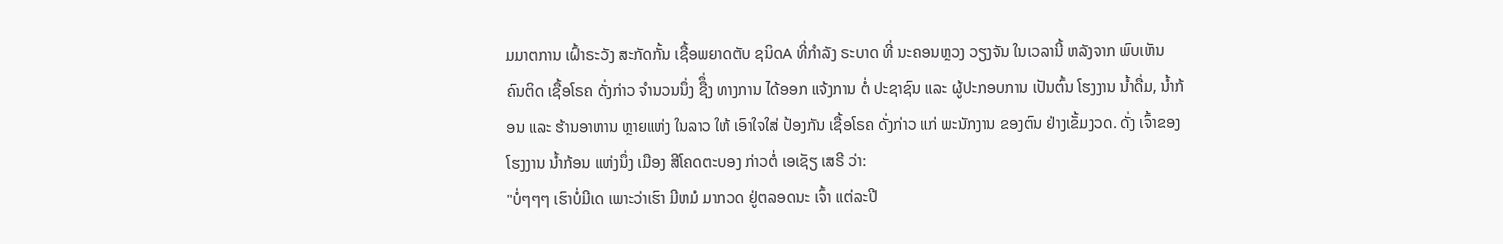ມມາຕການ ເຝົ້າຣະວັງ ສະກັດກັ້ນ ເຊື້ອພຍາດຕັບ ຊນິດA ທີ່ກຳລັງ ຣະບາດ ທີ່ ນະຄອນຫຼວງ ວຽງຈັນ ໃນເວລານີ້ ຫລັງຈາກ ພົບເຫັນ ຄົນຕິດ ເຊື້ອໂຣຄ ດັ່ງກ່າວ ຈຳນວນນຶ່ງ ຊືຶ່ງ ທາງການ ໄດ້ອອກ ແຈ້ງການ ຕໍ່ ປະຊາຊົນ ແລະ ຜູ້ປະກອບການ ເປັນຕົ້ນ ໂຮງງານ ນ້ຳດື່ມ, ນ້ຳກ້ອນ ແລະ ຮ້ານອາຫານ ຫຼາຍແຫ່ງ ໃນລາວ ໃຫ້ ເອົາໃຈໃສ່ ປ້ອງກັນ ເຊື້ອໂຣຄ ດັ່ງກ່າວ ແກ່ ພະນັກງານ ຂອງຕົນ ຢ່າງເຂັ້ມງວດ. ດັ່ງ ເຈົ້າຂອງ ໂຮງງານ ນ້ຳກ້ອນ ແຫ່ງນຶ່ງ ເມືອງ ສີໂຄດຕະບອງ ກ່າວຕໍ່ ເອເຊັຽ ເສຣີ ວ່າ:
"ບໍ່ໆໆໆ ເຮົາບໍ່ມີເດ ເພາະວ່າເຮົາ ມີຫມໍ ມາກວດ ຢູ່ຕລອດນະ ເຈົ້າ ແຕ່ລະປີ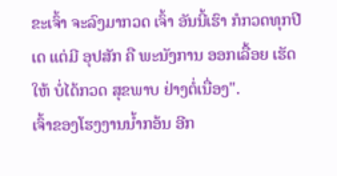ຂະເຈົ້າ ຈະລົງມາກວດ ເຈົ້າ ອັນນີ້ເຮົາ ກໍກວດທຸກປີເດ ແຕ່ມີ ອຸປສັກ ຄື ພະນັງການ ອອກເລື້ອຍ ເຮັດໃຫ້ ບໍ່ໄດ້ກວດ ສຸຂພາບ ຢ່າງຕໍ່ເນື່ອງ".
ເຈົ້າຂອງໂຮງງານນ້ຳກອ້ນ ອີກ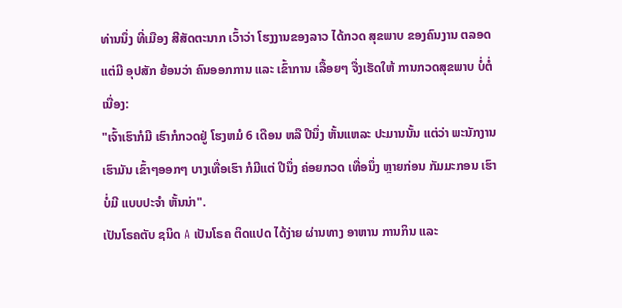ທ່ານນຶ່ງ ທີ່ເມືອງ ສີສັດຕະນາກ ເວົ້າວ່າ ໂຮງງານຂອງລາວ ໄດ້ກວດ ສຸຂພາບ ຂອງຄົນງານ ຕລອດ ແຕ່ມີ ອຸປສັກ ຍ້ອນວ່າ ຄົນອອກການ ແລະ ເຂົ້າການ ເລື້ອຍໆ ຈື່ງເຮັດໃຫ້ ການກວດສຸຂພາບ ບໍ່ຕໍ່ເນື່ອງ:
"ເຈົ້າເຮົາກໍມີ ເຮົາກໍກວດຢູ່ ໂຮງຫມໍ 6 ເດືອນ ຫລື ປີນຶ່ງ ຫັ້ນແຫລະ ປະມານນັ້ນ ແຕ່ວ່າ ພະນັກງານ ເຮົາມັນ ເຂົ້າໆອອກໆ ບາງເທື່ອເຮົາ ກໍມີແຕ່ ປີນຶ່ງ ຄ່ອຍກວດ ເທື່ອນຶ່ງ ຫຼາຍກ່ອນ ກັມມະກອນ ເຮົາບໍ່ມີ ແບບປະຈຳ ຫັ້ນນ່າ".
ເປັນໂຣຄຕັບ ຊນິດ A ເປັນໂຣຄ ຕິດແປດ ໄດ້ງ່າຍ ຜ່ານທາງ ອາຫານ ການກິນ ແລະ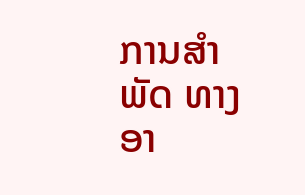ການສຳພັດ ທາງອາ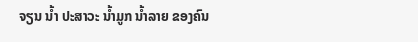ຈຽນ ນ້ຳ ປະສາວະ ນ້ຳມູກ ນ້ຳລາຍ ຂອງຄົນ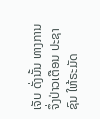ເຈັບ ດັ່ງນັ້ນ ທາງການ ຈຶ່ງປ່າວເຕືອນ ປະຊາຊົນ ໃຫ້ຣະມັດ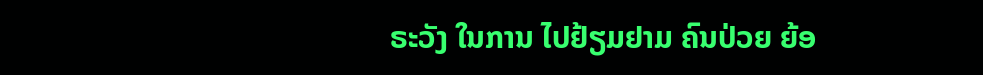ຣະວັງ ໃນການ ໄປຢ້ຽມຢາມ ຄົນປ່ວຍ ຍ້ອ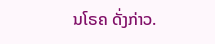ນໂຣຄ ດັ່ງກ່າວ.